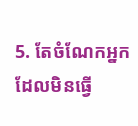5. តែចំណែកអ្នកដែលមិនធ្វើ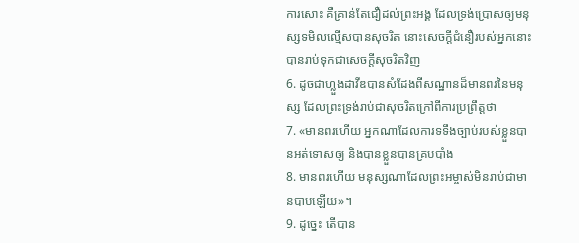ការសោះ គឺគ្រាន់តែជឿដល់ព្រះអង្គ ដែលទ្រង់ប្រោសឲ្យមនុស្សទមិលល្មើសបានសុចរិត នោះសេចក្តីជំនឿរបស់អ្នកនោះ បានរាប់ទុកជាសេចក្តីសុចរិតវិញ
6. ដូចជាហ្លួងដាវីឌបានសំដែងពីសណ្ឋានដ៏មានពរនៃមនុស្ស ដែលព្រះទ្រង់រាប់ជាសុចរិតក្រៅពីការប្រព្រឹត្តថា
7. «មានពរហើយ អ្នកណាដែលការទទឹងច្បាប់របស់ខ្លួនបានអត់ទោសឲ្យ និងបានខ្លួនបានគ្របបាំង
8. មានពរហើយ មនុស្សណាដែលព្រះអម្ចាស់មិនរាប់ជាមានបាបឡើយ»។
9. ដូច្នេះ តើបាន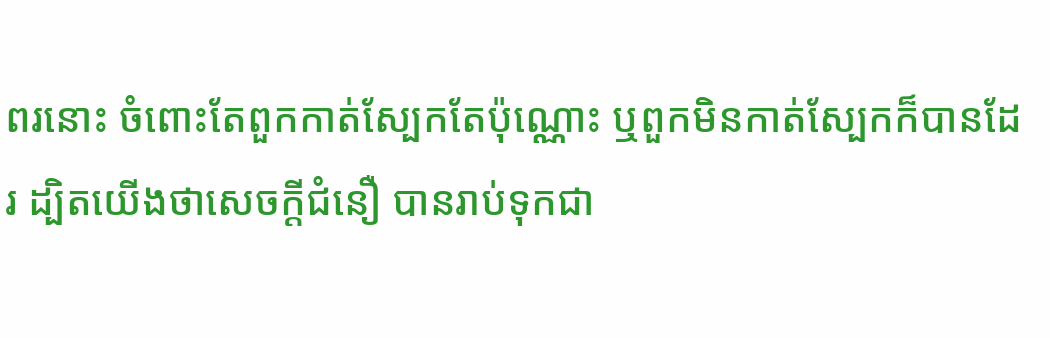ពរនោះ ចំពោះតែពួកកាត់ស្បែកតែប៉ុណ្ណោះ ឬពួកមិនកាត់ស្បែកក៏បានដែរ ដ្បិតយើងថាសេចក្តីជំនឿ បានរាប់ទុកជា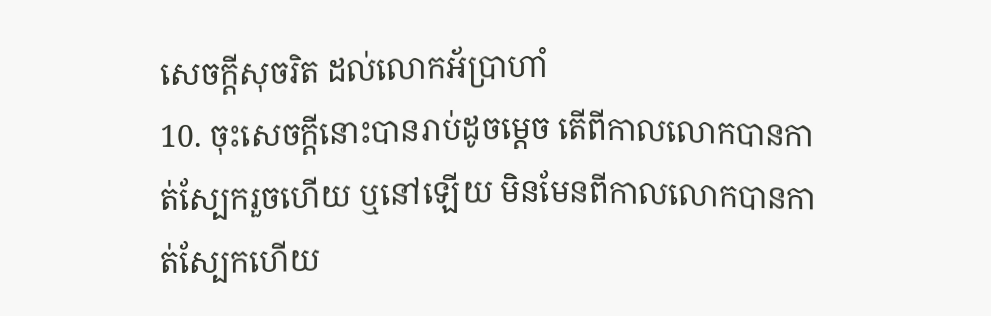សេចក្តីសុចរិត ដល់លោកអ័ប្រាហាំ
10. ចុះសេចក្តីនោះបានរាប់ដូចម្តេច តើពីកាលលោកបានកាត់ស្បែករួចហើយ ឬនៅឡើយ មិនមែនពីកាលលោកបានកាត់ស្បែកហើយ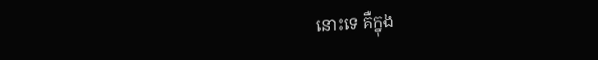នោះទេ គឺក្នុង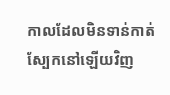កាលដែលមិនទាន់កាត់ស្បែកនៅឡើយវិញ